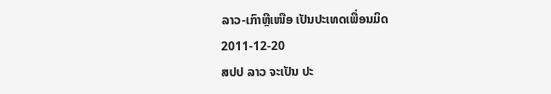ລາວ-ເກົາຫຼີເໜືອ ເປັນປະເທດເພື່ອນມິດ
2011-12-20
ສປປ ລາວ ຈະເປັນ ປະ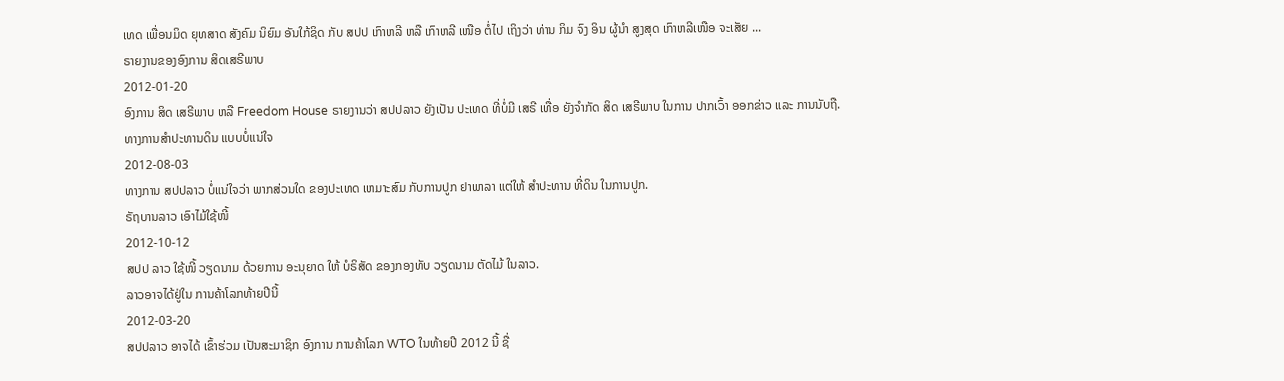ເທດ ເພື່ອນມິດ ຍຸທສາດ ສັງຄົມ ນິຍົມ ອັນໃກ້ຊິດ ກັບ ສປປ ເກົາຫລີ ຫລື ເກົາຫລີ ເໜືອ ຕໍ່ໄປ ເຖິງວ່າ ທ່ານ ກິມ ຈົງ ອິນ ຜູ້ນໍາ ສູງສຸດ ເກົາຫລີເໜືອ ຈະເສັຍ ...
ຣາຍງານຂອງອົງການ ສິດເສຣີພາບ
2012-01-20
ອົງການ ສິດ ເສຣີພາບ ຫລື Freedom House ຣາຍງານວ່າ ສປປລາວ ຍັງເປັນ ປະເທດ ທີ່ບໍ່ມີ ເສຣີ ເທື່ອ ຍັງຈໍາກັດ ສິດ ເສຣີພາບ ໃນການ ປາກເວົ້າ ອອກຂ່າວ ແລະ ການນັບຖື.
ທາງການສຳປະທານດິນ ແບບບໍ່ແນ່ໃຈ
2012-08-03
ທາງການ ສປປລາວ ບໍ່ແນ່ໃຈວ່າ ພາກສ່ວນໃດ ຂອງປະເທດ ເຫມາະສົມ ກັບການປູກ ຢາພາລາ ແຕ່ໃຫ້ ສຳປະທານ ທີ່ດິນ ໃນການປູກ.
ຣັຖບານລາວ ເອົາໄມ້ໃຊ້ໜີ້
2012-10-12
ສປປ ລາວ ໃຊ້ໜີ້ ວຽດນາມ ດ້ວຍການ ອະນຸຍາດ ໃຫ້ ບໍຣິສັດ ຂອງກອງທັບ ວຽດນາມ ຕັດໄມ້ ໃນລາວ.
ລາວອາຈໄດ້ຢູ່ໃນ ການຄ້າໂລກທ້າຍປີນີ້
2012-03-20
ສປປລາວ ອາຈໄດ້ ເຂົ້າຮ່ວມ ເປັນສະມາຊິກ ອົງການ ການຄ້າໂລກ WTO ໃນທ້າຍປີ 2012 ນີ້ ຊື່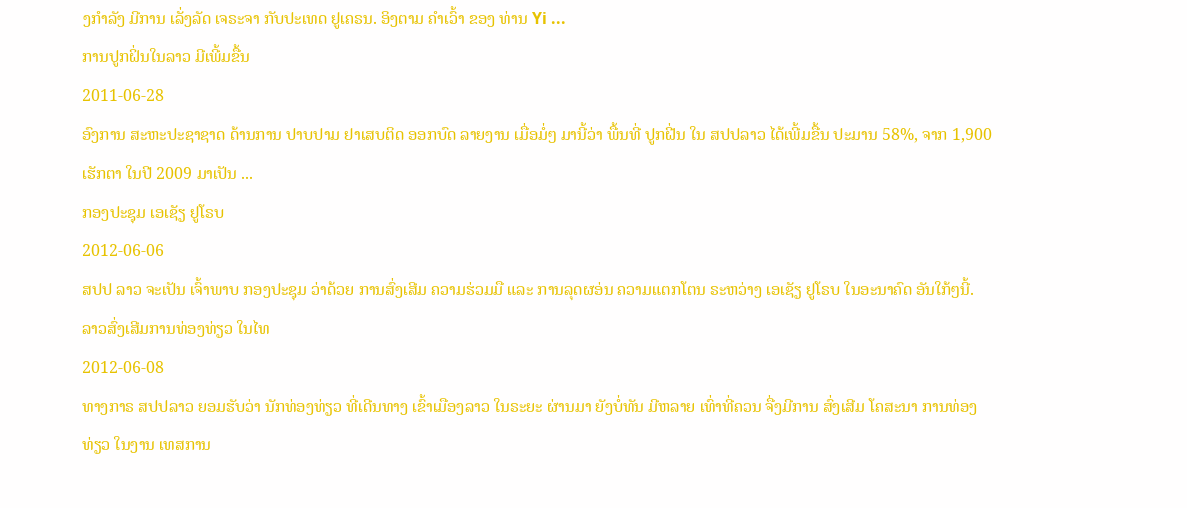ງກໍາລັງ ມີການ ເລັ່ງລັດ ເຈຣະຈາ ກັບປະເທດ ຢູເຄຣນ. ອິງຕາມ ຄໍາເວົ້າ ຂອງ ທ່ານ Yi ...
ການປູກຝິ່ນໃນລາວ ມີເພີ້ມຂື້ນ
2011-06-28
ອົງການ ສະຫະປະຊາຊາດ ດ້ານການ ປາບປາມ ຢາເສບຕິດ ອອກບົດ ລາຍງານ ເມື່ອມໍ່ໆ ມານີ້ວ່າ ພື້ນທີ່ ປູກຝີ່ນ ໃນ ສປປລາວ ໄດ້ເພີ້ມຂື້ນ ປະມານ 58%, ຈາກ 1,900 ເຮັກຕາ ໃນປີ 2009 ມາເປັນ ...
ກອງປະຊຸມ ເອເຊັຽ ຢູໂຣບ
2012-06-06
ສປປ ລາວ ຈະເປັນ ເຈົ້າພາບ ກອງປະຊຸມ ວ່າດ້ວຍ ການສົ່ງເສີມ ຄວາມຮ່ວມມື ແລະ ການລຸດຜອ່ນ ຄວາມແຕກໂຕນ ຣະຫວ່າງ ເອເຊັຽ ຢູໂຣບ ໃນອະນາຄົດ ອັນໃກ້ໆນີ້.
ລາວສົ່ງເສີມການທ່ອງທ່ຽວ ໃນໄທ
2012-06-08
ທາງກາຣ ສປປລາວ ຍອມຮັບວ່າ ນັກທ່ອງທ່ຽວ ທີ່ເດີນທາງ ເຂົ້າເມືອງລາວ ໃນຣະຍະ ຜ່ານມາ ຍັງບໍ່ທັນ ມີຫລາຍ ເທົ່າທີ່ຄວນ ຈື່ງມີການ ສົ່ງເສີມ ໂຄສະນາ ການທ່ອງທ່ຽວ ໃນງານ ເທສການ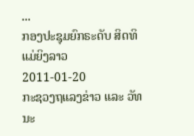...
ກອງປະຊຸມຍົກຣະດັບ ສິດທິແມ່ຍິງລາວ
2011-01-20
ກະຊວງຖແລງຂ່າວ ແລະ ວັທນະ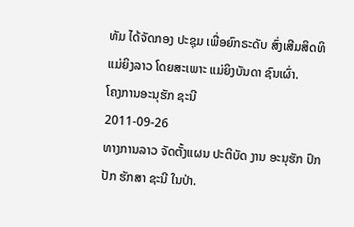ທັມ ໄດ້ຈັດກອງ ປະຊຸມ ເພື່ອຍົກຣະດັບ ສົ່ງເສີມສິດທິ ແມ່ຍິງລາວ ໂດຍສະເພາະ ແມ່ຍິງບັນດາ ຊົນເຜົ່າ.
ໂຄງການອະນຸຮັກ ຊະນີ
2011-09-26
ທາງການລາວ ຈັດຕັ້ງແຜນ ປະຕິບັດ ງານ ອະນຸຮັກ ປົກປັກ ຮັກສາ ຊະນີ ໃນປ່າ.